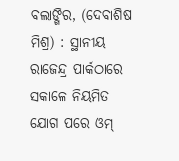ବଲାଙ୍ଗିର, (ଦେବାଶିଷ ମିଶ୍ର) : ସ୍ଥାନୀୟ ରାଜେନ୍ଦ୍ର ପାର୍କଠାରେ ସକାଳେ ନିୟମିତ ଯୋଗ ପରେ ଓମ୍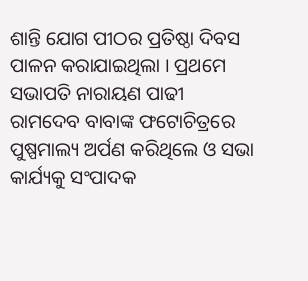ଶାନ୍ତି ଯୋଗ ପୀଠର ପ୍ରତିଷ୍ଠା ଦିବସ ପାଳନ କରାଯାଇଥିଲା । ପ୍ରଥମେ ସଭାପତି ନାରାୟଣ ପାଢୀ ରାମଦେବ ବାବାଙ୍କ ଫଟୋଚିତ୍ରରେ ପୁଷ୍ପମାଲ୍ୟ ଅର୍ପଣ କରିଥିଲେ ଓ ସଭା କାର୍ଯ୍ୟକୁ ସଂପାଦକ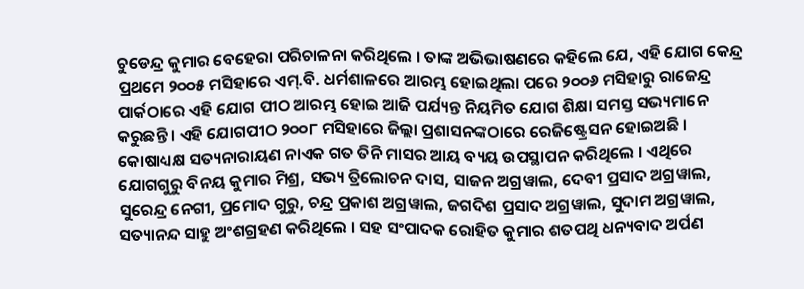ଚୁଡେନ୍ଦ୍ର କୁମାର ବେହେରା ପରିଚାଳନା କରିଥିଲେ । ତାଙ୍କ ଅଭିଭାଷଣରେ କହିଲେ ଯେ, ଏହି ଯୋଗ କେନ୍ଦ୍ର ପ୍ରଥମେ ୨୦୦୫ ମସିହାରେ ଏମ୍.ବି. ଧର୍ମଶାଳରେ ଆରମ୍ଭ ହୋଇଥିଲା ପରେ ୨୦୦୬ ମସିହାରୁ ରାଜେନ୍ଦ୍ର ପାର୍କଠାରେ ଏହି ଯୋଗ ପୀଠ ଆରମ୍ଭ ହୋଇ ଆଜି ପର୍ଯ୍ୟନ୍ତ ନିୟମିତ ଯୋଗ ଶିକ୍ଷା ସମସ୍ତ ସଭ୍ୟମାନେ କରୁଛନ୍ତି । ଏହି ଯୋଗପୀଠ ୨୦୦୮ ମସିହାରେ ଜିଲ୍ଲା ପ୍ରଶାସନଙ୍କଠାରେ ରେଜିଷ୍ଟ୍ରେସନ ହୋଇଅଛି । କୋଷାଧ୍ୟକ୍ଷ ସତ୍ୟନାରାୟଣ ନାଏକ ଗତ ତିନି ମାସର ଆୟ ବ୍ୟୟ ଉପସ୍ଥାପନ କରିଥିଲେ । ଏଥିରେ ଯୋଗଗୁରୁ ବିନୟ କୁମାର ମିଶ୍ର, ସଭ୍ୟ ତ୍ରିଲୋଚନ ଦାସ, ସାଜନ ଅଗ୍ରୱାଲ, ଦେବୀ ପ୍ରସାଦ ଅଗ୍ରୱାଲ, ସୁରେନ୍ଦ୍ର ନେଗୀ, ପ୍ରମୋଦ ଗୁରୁ, ଚନ୍ଦ୍ର ପ୍ରକାଶ ଅଗ୍ରୱାଲ, ଜଗଦିଶ ପ୍ରସାଦ ଅଗ୍ରୱାଲ, ସୁଦାମ ଅଗ୍ରୱାଲ, ସତ୍ୟାନନ୍ଦ ସାହୁ ଅଂଶଗ୍ରହଣ କରିଥିଲେ । ସହ ସଂପାଦକ ରୋହିତ କୁମାର ଶତପଥି ଧନ୍ୟବାଦ ଅର୍ପଣ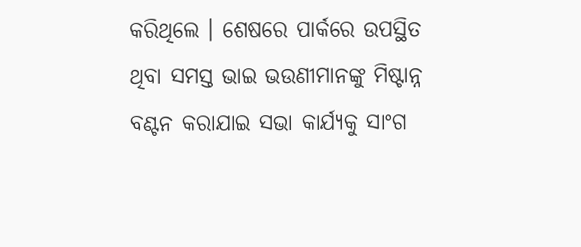କରିଥିଲେ । ଶେଷରେ ପାର୍କରେ ଉପସ୍ଥିତ ଥିବା ସମସ୍ତ ଭାଇ ଭଉଣୀମାନଙ୍କୁ ମିଷ୍ଟାନ୍ନ ବଣ୍ଟନ କରାଯାଇ ସଭା କାର୍ଯ୍ୟକୁ ସାଂଗ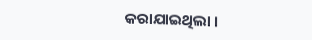କରାଯାଇଥିଲା ।